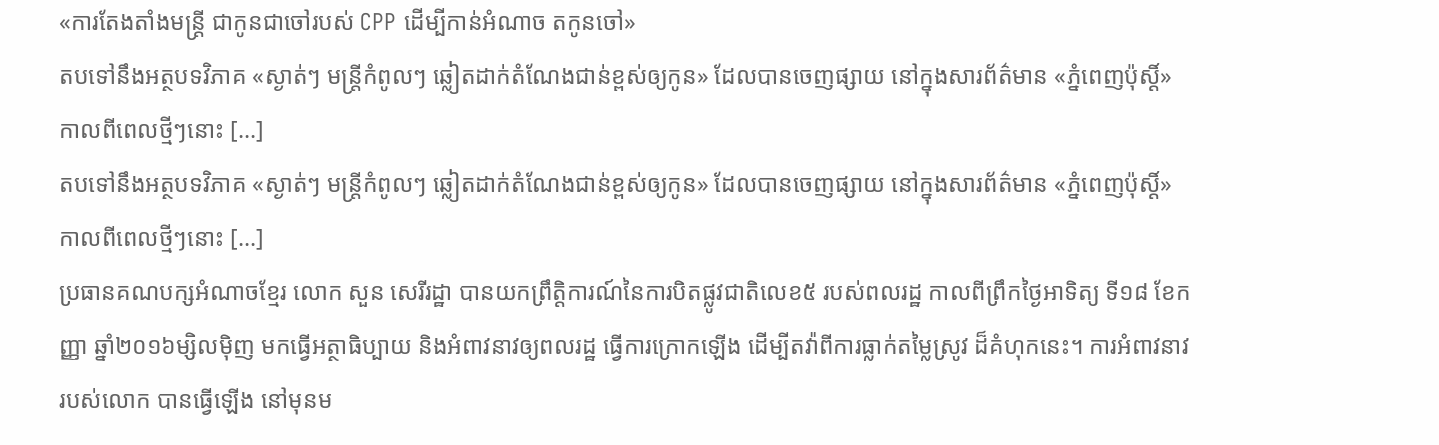«ការតែងតាំងមន្ត្រី ជាកូនជាចៅរបស់ CPP ដើម្បីកាន់អំណាច តកូនចៅ»
តបទៅនឹងអត្ថបទវិភាគ «ស្ងាត់ៗ មន្ត្រីកំពូលៗ ឆ្លៀតដាក់តំណែងជាន់ខ្ពស់ឲ្យកូន» ដែលបានចេញផ្សាយ នៅក្នុងសារព័ត៌មាន «ភ្នំពេញប៉ុស្ដិ៍» កាលពីពេលថ្មីៗនោះ [...]
តបទៅនឹងអត្ថបទវិភាគ «ស្ងាត់ៗ មន្ត្រីកំពូលៗ ឆ្លៀតដាក់តំណែងជាន់ខ្ពស់ឲ្យកូន» ដែលបានចេញផ្សាយ នៅក្នុងសារព័ត៌មាន «ភ្នំពេញប៉ុស្ដិ៍» កាលពីពេលថ្មីៗនោះ [...]
ប្រធានគណបក្សអំណាចខ្មែរ លោក សួន សេរីរដ្ឋា បានយកព្រឹត្តិការណ៍នៃការបិតផ្លូវជាតិលេខ៥ របស់ពលរដ្ឋ កាលពីព្រឹកថ្ងៃអាទិត្យ ទី១៨ ខែកញ្ញា ឆ្នាំ២០១៦ម្សិលម៉ិញ មកធ្វើអត្ថាធិប្បាយ និងអំពាវនាវឲ្យពលរដ្ឋ ធ្វើការក្រោកឡើង ដើម្បីតវ៉ាពីការធ្លាក់តម្លៃស្រូវ ដ៏គំហុកនេះ។ ការអំពាវនាវរបស់លោក បានធ្វើឡើង នៅមុនម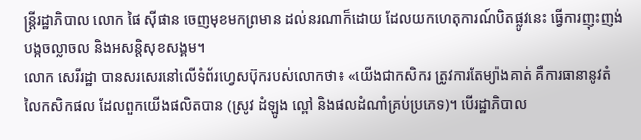ន្ត្រីរដ្ឋាភិបាល លោក ផៃ ស៊ីផាន ចេញមុខមកព្រមាន ដល់នរណាក៏ដោយ ដែលយកហេតុការណ៍បិតផ្លូវនេះ ធ្វើការញុះញង់ បង្កចល្លាចល និងអសន្តិសុខសង្គម។
លោក សេរីរដ្ឋា បានសរសេរនៅលើទំព័រហ្វេសប៊ុករបស់លោកថា៖ «យើងជាកសិករ ត្រូវការតែម្យ៉ាងគាត់ គឺការធានានូវតំលៃកសិកផល ដែលពួកយើងផលិតបាន (ស្រូវ ដំឡូង ល្ពៅ និងផលដំណាំគ្រប់ប្រភេទ)។ បើរដ្ឋាភិបាល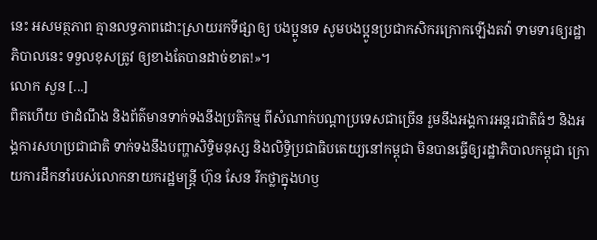នេះ អសមត្ថភាព គ្មានលទ្ធភាពដោះស្រាយរកទីផ្សាឲ្យ បងប្អូនទេ សូមបងប្អូនប្រជាកសិករក្រោកឡើងតវ៉ា ទាមទារឲ្យរដ្ឋាភិបាលនេះ ទទួលខុសត្រូវ ឲ្យខាងតែបានដាច់ខាត!»។
លោក សួន [...]
ពិតហើយ ថាដំណឹង និងព័ត៌មានទាក់ទងនឹងប្រតិកម្ម ពីសំណាក់បណ្ដាប្រទេសជាច្រើន រួមនឹងអង្គការអន្តរជាតិធំៗ និងអង្គការសហប្រជាជាតិ ទាក់ទងនឹងបញ្ហាសិទ្ធិមនុស្ស និងលិទ្ធិប្រជាធិបតេយ្យនៅកម្ពុជា មិនបានធ្វើឲ្យរដ្ឋាភិបាលកម្ពុជា ក្រោយការដឹកនាំរបស់លោកនាយករដ្ឋមន្ត្រី ហ៊ុន សែន រីកថ្លាក្នុងហឫ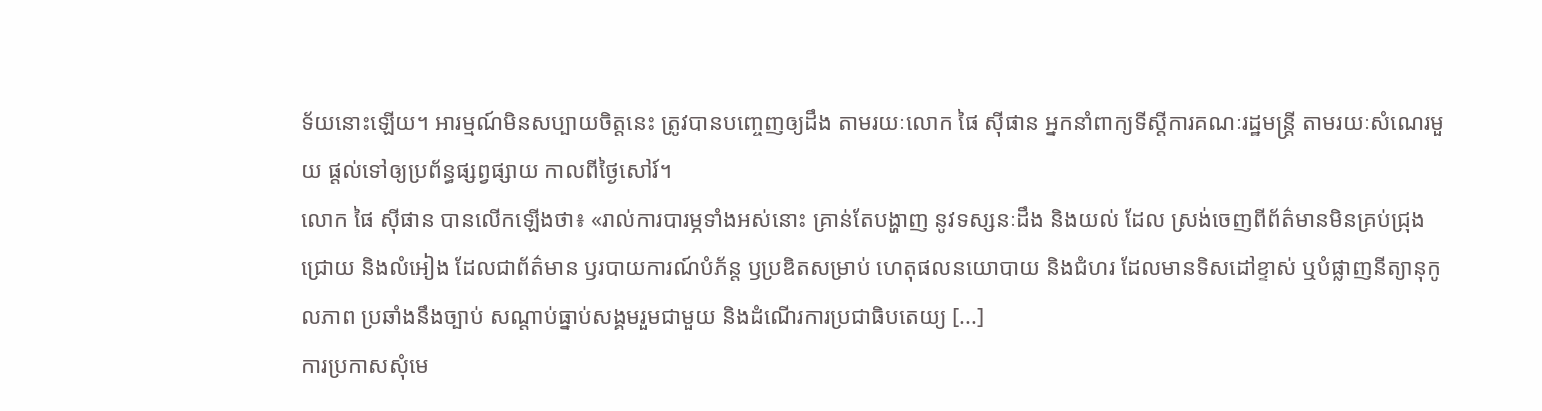ទ័យនោះឡើយ។ អារម្មណ៍មិនសប្បាយចិត្តនេះ ត្រូវបានបញ្ចេញឲ្យដឹង តាមរយៈលោក ផៃ ស៊ីផាន អ្នកនាំពាក្យទីស្ដីការគណៈរដ្ឋមន្ត្រី តាមរយៈសំណេរមួយ ផ្ដល់ទៅឲ្យប្រព័ន្ធផ្សព្វផ្សាយ កាលពីថ្ងៃសៅរ៍។
លោក ផៃ ស៊ីផាន បានលើកឡើងថា៖ «រាល់ការបារម្ភទាំងអស់នោះ គ្រាន់តែបង្ហាញ នូវទស្សនៈដឹង និងយល់ ដែល ស្រង់ចេញពីព័ត៌មានមិនគ្រប់ជ្រុងជ្រោយ និងលំអៀង ដែលជាព័ត៌មាន ឫរបាយការណ៍បំភ័ន្ត ឫប្រឌិតសម្រាប់ ហេតុផលនយោបាយ និងជំហរ ដែលមានទិសដៅខ្ទាស់ ឬបំផ្លាញនីត្យានុកូលភាព ប្រឆាំងនឹងច្បាប់ សណ្ដាប់ធ្នាប់សង្គមរួមជាមួយ និងដំណើរការប្រជាធិបតេយ្យ [...]
ការប្រកាសសុំមេ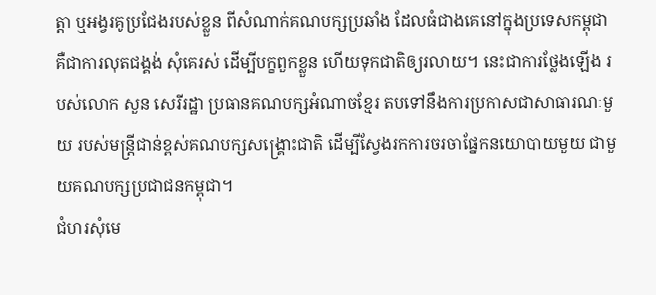ត្តា ឬអង្វរគូប្រជែងរបស់ខ្លួន ពីសំណាក់គណបក្សប្រឆាំង ដែលធំជាងគេនៅក្នុងប្រទេសកម្ពុជា គឺជាការលុតជង្គង់ សុំគេរស់ ដើម្បីបក្ខពួកខ្លួន ហើយទុកជាតិឲ្យរលាយ។ នេះជាការថ្លែងឡើង របស់លោក សួន សេរីរដ្ឋា ប្រធានគណបក្សអំណាចខ្មែរ តបទៅនឹងការប្រកាសជាសាធារណៈមួយ របស់មន្ត្រីជាន់ខ្ពស់គណបក្សសង្គ្រោះជាតិ ដើម្បីស្វែងរកការចរចាផ្នែកនយោបាយមួយ ជាមួយគណបក្សប្រជាជនកម្ពុជា។
ជំហរសុំមេ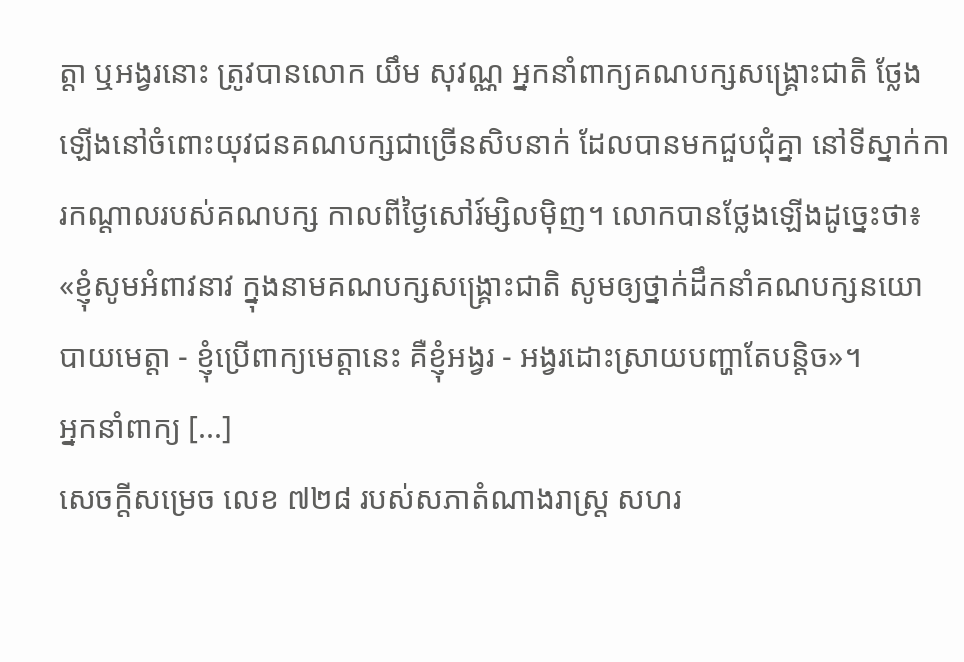ត្តា ឬអង្វរនោះ ត្រូវបានលោក យឹម សុវណ្ណ អ្នកនាំពាក្យគណបក្សសង្គ្រោះជាតិ ថ្លែងឡើងនៅចំពោះយុវជនគណបក្សជាច្រើនសិបនាក់ ដែលបានមកជួបជុំគ្នា នៅទីស្នាក់ការកណ្ដាលរបស់គណបក្ស កាលពីថ្ងៃសៅរ៍ម្សិលម៉ិញ។ លោកបានថ្លែងឡើងដូច្នេះថា៖ «ខ្ញុំសូមអំពាវនាវ ក្នុងនាមគណបក្សសង្គ្រោះជាតិ សូមឲ្យថ្នាក់ដឹកនាំគណបក្សនយោបាយមេត្តា - ខ្ញុំប្រើពាក្យមេត្តានេះ គឺខ្ញុំអង្វរ - អង្វរដោះស្រាយបញ្ហាតែបន្តិច»។
អ្នកនាំពាក្យ [...]
សេចក្តីសម្រេច លេខ ៧២៨ របស់សភាតំណាងរាស្រ្ត សហរ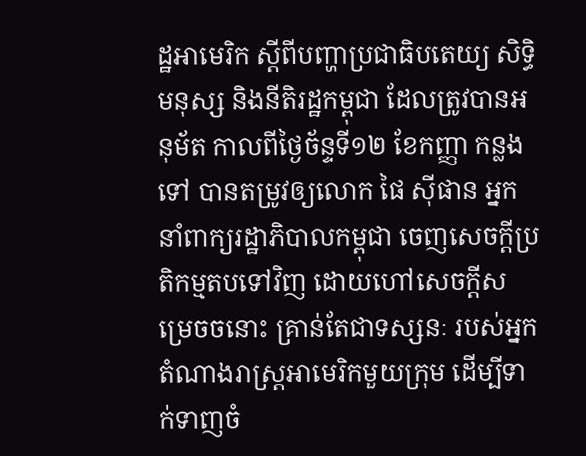ដ្ឋអាមេរិក ស្តីពីបញ្ហាប្រជាធិបតេយ្យ សិទ្ធិមនុស្ស និងនីតិរដ្ឋកម្ពុជា ដែលត្រូវបានអនុម័ត កាលពីថ្ងៃច័ន្ទទី១២ ខែកញ្ញា កន្លងទៅ បានតម្រូវឲ្យលោក ផៃ ស៊ីផាន អ្នកនាំពាក្យរដ្ឋាភិបាលកម្ពុជា ចេញសេចក្ដីប្រតិកម្មតបទៅវិញ ដោយហៅសេចក្ដីសម្រេចចនោះ គ្រាន់តែជាទស្សនៈ របស់អ្នកតំណាងរាស្ត្រអាមេរិកមួយក្រុម ដើម្បីទាក់ទាញចំ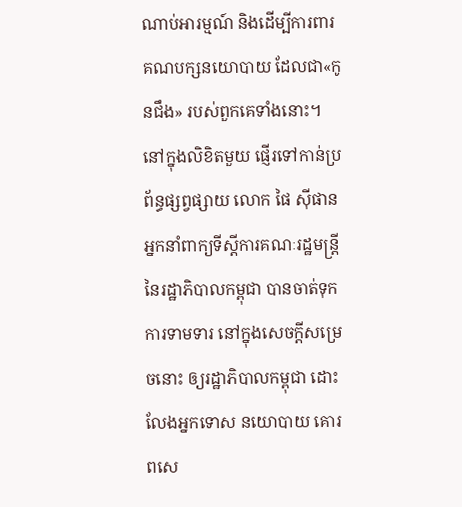ណាប់អារម្មណ៍ និងដើម្បីការពារ គណបក្សនយោបាយ ដែលជា«កូនជឹង» របស់ពួកគេទាំងនោះ។
នៅក្នុងលិខិតមួយ ផ្ញើរទៅកាន់ប្រព័ន្ធផ្សព្វផ្សាយ លោក ផៃ ស៊ីផាន អ្នកនាំពាក្យទីស្ដីការគណៈរដ្ឋមន្ត្រី នៃរដ្ឋាភិបាលកម្ពុជា បានចាត់ទុកការទាមទារ នៅក្នុងសេចក្ដីសម្រេចនោះ ឲ្យរដ្ឋាភិបាលកម្ពុជា ដោះលែងអ្នកទោស នយោបាយ គោរពសេ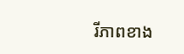រីភាពខាង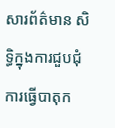សារព័ត៌មាន សិទ្ធិក្នុងការជួបជុំ ការធ្វើបាតុក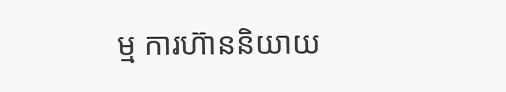ម្ម ការហ៊ាននិយាយ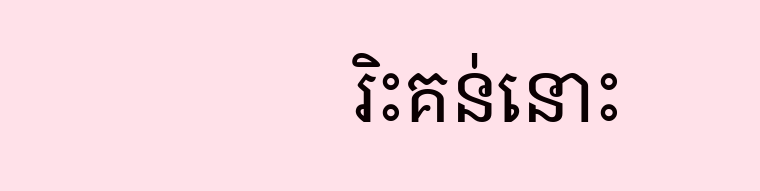រិះគន់នោះ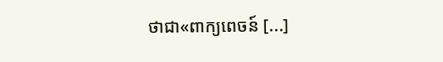ថាជា«ពាក្យពេចន៍ [...]